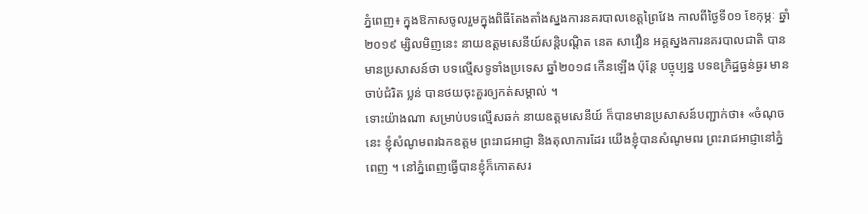ភ្នំពេញ៖ ក្នុងឱកាសចូលរួមក្នុងពិធីតែងតាំងស្នងការនគរបាលខេត្តព្រៃវែង កាលពីថ្ងៃទី០១ ខែកុម្ភៈ ឆ្នាំ២០១៩ ម្សិលមិញនេះ នាយឧត្តមសេនីយ៍សន្តិបណ្ដិត នេត សាវឿន អគ្គស្នងការនគរបាលជាតិ បានមានប្រសាសន៍ថា បទល្មើសទូទាំងប្រទេស ឆ្នាំ២០១៨ កើនឡើង ប៉ុន្តែ បច្ចុប្បន្ន បទឧក្រិដ្ឋធ្ងន់ធ្ងរ មានចាប់ជំរិត ប្លន់ បានថយចុះគួរឲ្យកត់សម្គាល់ ។
ទោះយ៉ាងណា សម្រាប់បទល្មើសឆក់ នាយឧត្តមសេនីយ៍ ក៏បានមានប្រសាសន៍បញ្ជាក់ថា៖ «ចំណុចនេះ ខ្ញុំសំណូមពរឯកឧត្ដម ព្រះរាជអាជ្ញា និងតុលាការដែរ យើងខ្ញុំបានសំណូមពរ ព្រះរាជអាជ្ញានៅភ្នំពេញ ។ នៅភ្នំពេញធ្វើបានខ្ញុំក៏កោតសរ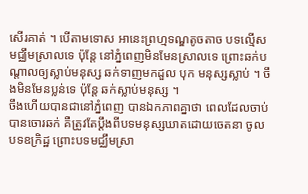សើរគាត់ ។ បើតាមទោស អានេះព្រហ្មទណ្ឌតូចតាច បទល្មើសមជ្ឈឹមស្រាលទេ ប៉ុន្តែ នៅភ្នំពេញមិនមែនស្រាលទេ ព្រោះឆក់បណ្តាលឲ្យស្លាប់មនុស្ស ឆក់ទាញមកដួល បុក មនុស្សស្លាប់ ។ ចឹងមិនមែនប្លន់ទេ ប៉ុន្តែ ឆក់ស្លាប់មនុស្ស ។
ចឹងហើយបានជានៅភ្នំពេញ បានឯកភាពគ្នាថា ពេលដែលចាប់បានចោរឆក់ គឺត្រូវតែប្ដឹងពីបទមនុស្សឃាតដោយចេតនា ចូលបទឧក្រិដ្ឋ ព្រោះបទមជ្ឈឹមស្រា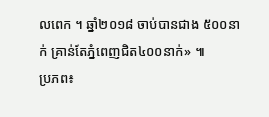លពេក ។ ឆ្នាំ២០១៨ ចាប់បានជាង ៥០០នាក់ គ្រាន់តែភ្នំពេញជិត៤០០នាក់» ៕
ប្រភព៖